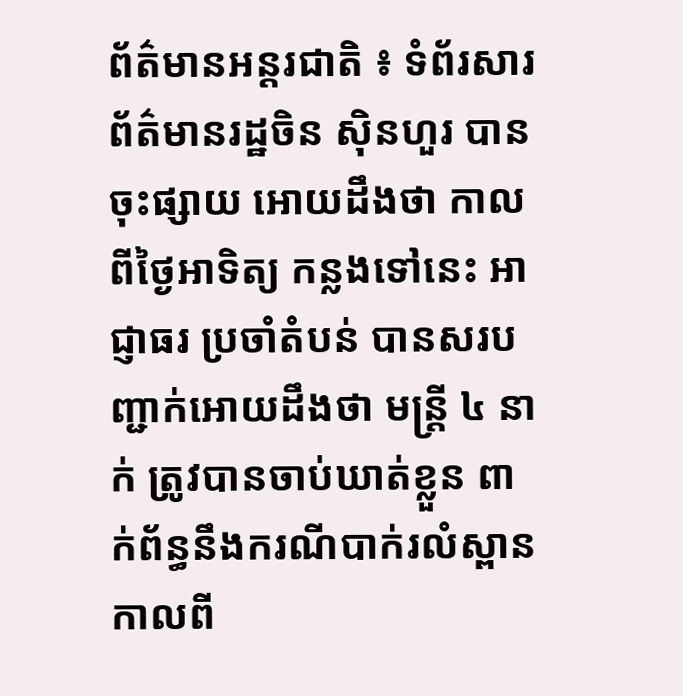ព័ត៌មានអន្តរជាតិ ៖ ទំព័រសារព័ត៌មានរដ្ឋចិន ស៊ិនហួរ បានចុះផ្សាយ អោយដឹងថា កាលពីថ្ងៃអាទិត្យ កន្លងទៅនេះ អាជ្ញាធរ ប្រចាំតំបន់ បានសរបញ្ជាក់អោយដឹងថា មន្រ្តី ៤ នាក់ ត្រូវបានចាប់ឃាត់ខ្លួន ពាក់ព័ន្ធនឹងករណីបាក់រលំស្ពាន កាលពី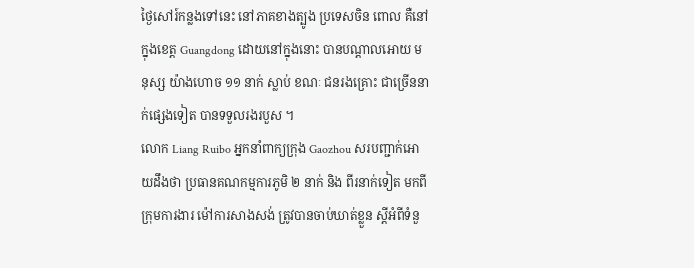ថ្ងៃសៅរ៍កន្លងទៅនេះ នៅភាគខាងត្បូង ប្រទេសចិន ពោល គឺនៅក្នុងខេត្ត Guangdong ដោយនៅក្នុងនោះ បានបណ្តាលអោយ មនុស្ស យ៉ាងហោច ១១ នាក់ ស្លាប់ ខណៈ ជនរងគ្រោះ ជាច្រើននាក់ផ្សេងទៀត បានទទួលរងរបួស ។
លោក Liang Ruibo អ្នកនាំពាក្យក្រុង Gaozhou សរបញ្ជាក់អោយដឹងថា ប្រធានគណកម្មការភូមិ ២ នាក់ និង ពីរនាក់ទៀត មកពីក្រុមការងារ ម៉ៅការសាងសង់ ត្រូវបានចាប់ឃាត់ខ្លួន ស្តីអំពីទំនួ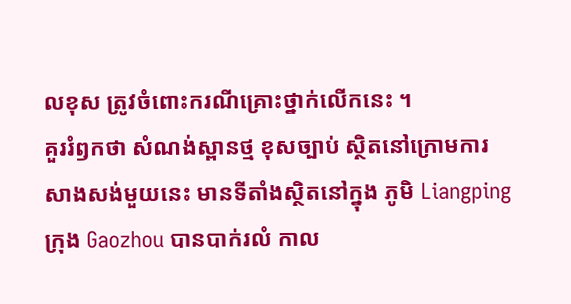លខុស ត្រូវចំពោះករណីគ្រោះថ្នាក់លើកនេះ ។
គួររំឭកថា សំណង់ស្ពានថ្ម ខុសច្បាប់ ស្ថិតនៅក្រោមការសាងសង់មួយនេះ មានទីតាំងស្ថិតនៅក្នុង ភូមិ Liangping ក្រុង Gaozhou បានបាក់រលំ កាល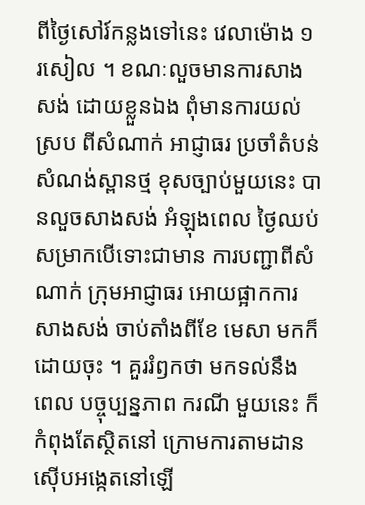ពីថ្ងៃសៅរ៍កន្លងទៅនេះ វេលាម៉ោង ១ រសៀល ។ ខណៈលួចមានការសាងសង់ ដោយខ្លួនឯង ពុំមានការយល់ស្រប ពីសំណាក់ អាជ្ញាធរ ប្រចាំតំបន់ សំណង់ស្ពានថ្ម ខុសច្បាប់មួយនេះ បានលួចសាងសង់ អំឡុងពេល ថ្ងៃឈប់សម្រាកបើទោះជាមាន ការបញ្ជាពីសំណាក់ ក្រុមអាជ្ញាធរ អោយផ្អាកការសាងសង់ ចាប់តាំងពីខែ មេសា មកក៏ដោយចុះ ។ គួររំឭកថា មកទល់នឹង ពេល បច្ចុប្បន្នភាព ករណី មួយនេះ ក៏កំពុងតែស្ថិតនៅ ក្រោមការតាមដាន ស៊ើបអង្កេតនៅឡើ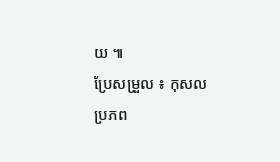យ ៕
ប្រែសម្រួល ៖ កុសល
ប្រភព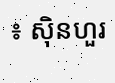៖ ស៊ិនហួរ